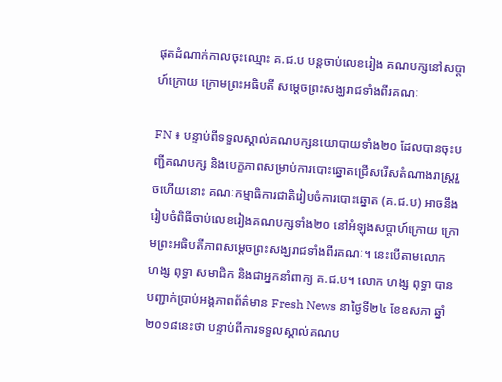ផុតដំណាក់កាលចុះឈ្មោះ គ.ជ.ប បន្តចាប់លេខរៀង គណបក្សនៅសប្ដាហ៍ក្រោយ ក្រោមព្រះអធិបតី សម្ដេចព្រះសង្ឃរាជទាំងពីរគណៈ

FN ៖ បន្ទាប់ពីទទួលស្គាល់គណបក្សនយោបាយទាំង២០ ដែលបានចុះបញ្ជីគណបក្ស និងបេក្ខភាពសម្រាប់ការបោះឆ្នោតជ្រើសរើសតំណាងរាស្ត្ររួចហើយនោះ គណៈកម្មាធិការជាតិរៀបចំការបោះឆ្នោត (គ.ជ.ប) អាចនឹងរៀបចំពិធីចាប់លេខរៀងគណបក្សទាំង២០ នៅអំឡុងសប្ដាហ៍ក្រោយ ក្រោមព្រះអធិបតីភាពសម្ដេចព្រះសង្ឃរាជទាំងពីរគណៈ។ នេះបើតាមលោក ហង្ស ពុទ្ធា សមាជិក និងជាអ្នកនាំពាក្យ គ.ជ.ប។ លោក ហង្ស ពុទ្ធា បានបញ្ជាក់ប្រាប់អង្គភាពព័ត៌មាន Fresh News នាថ្ងៃទី២៤ ខែឧសភា ឆ្នាំ២០១៨នេះថា បន្ទាប់ពីការទទួលស្គាល់គណប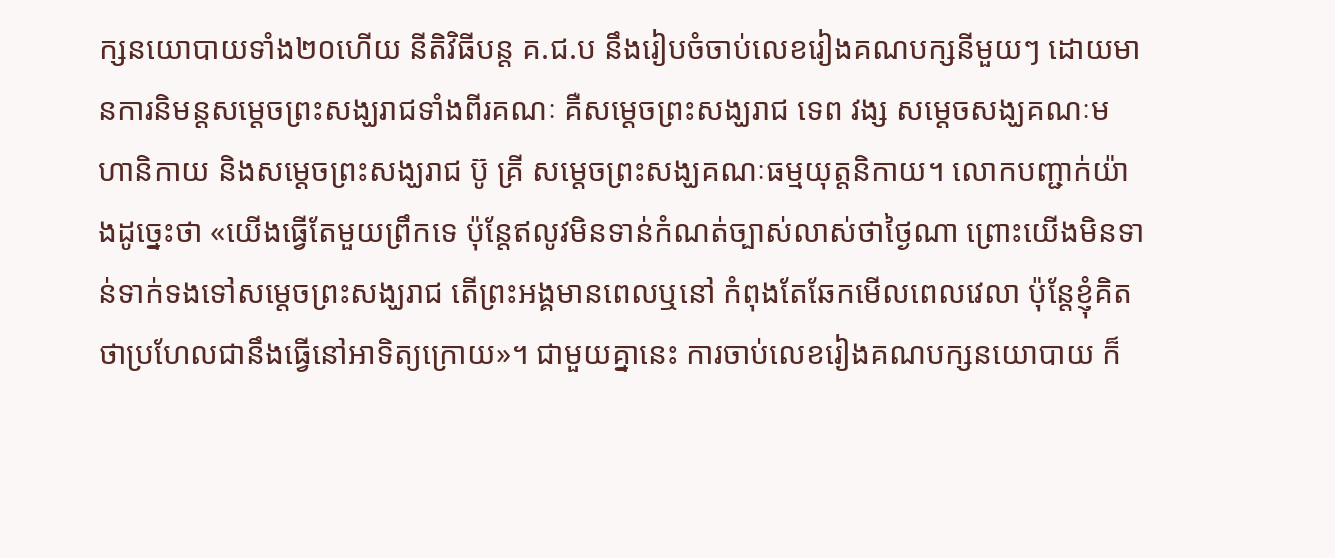ក្សនយោបាយទាំង២០ហើយ នីតិវិធីបន្ត គ.ជ.ប នឹងរៀបចំចាប់លេខរៀងគណបក្សនីមួយៗ ដោយមានការនិមន្តសម្ដេចព្រះសង្ឃរាជទាំងពីរគណៈ គឺសម្ដេចព្រះសង្ឃរាជ ទេព វង្ស សម្ដេចសង្ឃគណៈមហានិកាយ និងសម្ដេចព្រះសង្ឃរាជ ប៊ូ គ្រី សម្ដេចព្រះសង្ឃគណៈធម្មយុត្តនិកាយ។ លោកបញ្ជាក់យ៉ាងដូច្នេះថា «យើងធ្វើតែមួយព្រឹកទេ ប៉ុន្តែឥលូវមិនទាន់កំណត់ច្បាស់លាស់ថាថ្ងៃណា ព្រោះយើងមិនទាន់ទាក់ទងទៅសម្ដេចព្រះសង្ឃរាជ តើព្រះអង្គមានពេលឬនៅ កំពុងតែឆែកមើលពេលវេលា ប៉ុន្តែខ្ញុំគិតថាប្រហែលជានឹងធ្វើនៅអាទិត្យក្រោយ»។ ជាមួយគ្នានេះ ការចាប់លេខរៀងគណបក្សនយោបាយ ក៏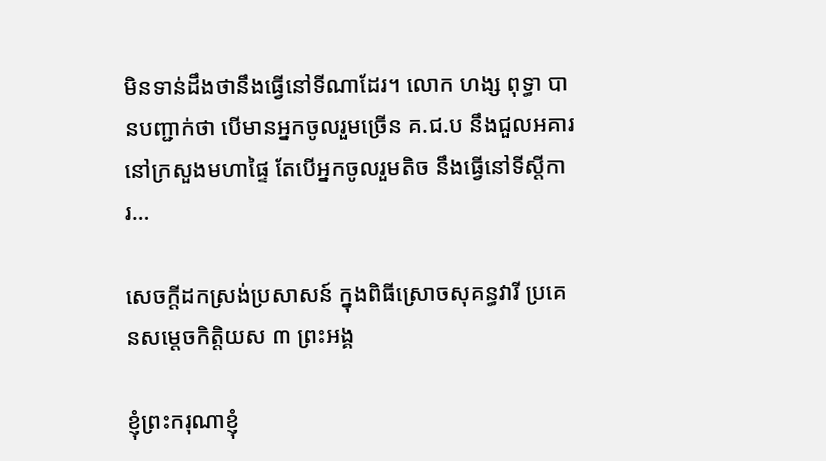មិនទាន់ដឹងថានឹងធ្វើនៅទីណាដែរ។ លោក ហង្ស ពុទ្ធា បានបញ្ជាក់ថា បើមានអ្នកចូលរួមច្រើន គ.ជ.ប នឹងជួលអគារនៅក្រសួងមហាផ្ទៃ តែបើអ្នកចូលរួមតិច នឹងធ្វើនៅទីស្ដីការ…

សេចក្តីដកស្រង់ប្រសាសន៍ ក្នុងពិធីស្រោចសុគន្ធវារី ប្រគេនសម្តេចកិត្តិយស ៣ ព្រះអង្គ

ខ្ញុំព្រះករុណាខ្ញុំ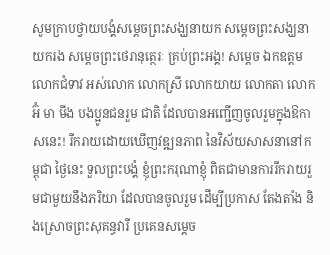សូមក្រាបថ្វាយបង្គំសម្តេចព្រះសង្ឃនាយក សម្តេចព្រះសង្ឃនាយករង សម្តេចព្រះថេរានុត្ថេរៈ គ្រប់ព្រះអង្គ! សម្តេច ឯកឧត្តម លោកជំទាវ អស់លោក លោកស្រី លោកយាយ លោកតា លោកអ៊ំ មា មីង បងប្អូនជនរួម ជាតិ ដែលបានអញ្ជើញចូលរួមក្នុងឱកាសនេះ! រីករាយដោយឃើញវឌ្ឍនភាព នៃវិស័យសាសនានៅកម្ពុជា ថ្ងៃនេះ ទួលព្រះបង្គំ ខ្ញុំព្រះករុណាខ្ញុំ ពិតជាមានការរីករាយរួមជាមួយនឹងភរិយា ដែលបានចូលរួម ដើម្បីប្រកាស តែងតាំង និងស្រោចព្រះសុគន្ធវារី ប្រគេនសម្តេច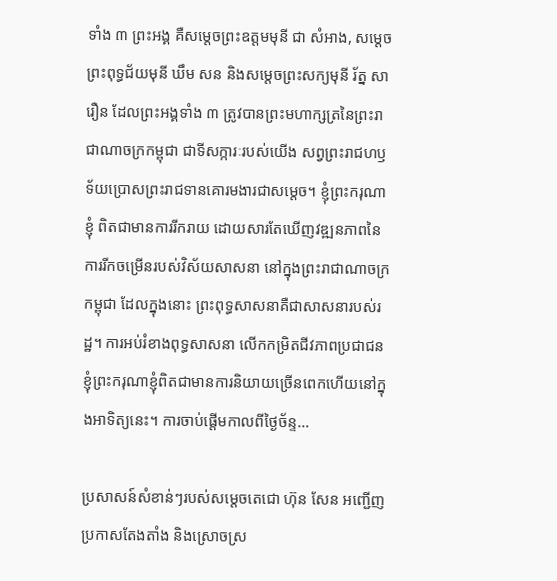ទាំង ៣ ព្រះអង្គ គឺសម្តេចព្រះឧត្តមមុនី ជា សំអាង, សម្តេចព្រះពុទ្ធជ័យមុនី ឃឹម សន និងសម្តេចព្រះសក្យមុនី រ័ត្ន សារឿន ដែលព្រះអង្គទាំង ៣ ត្រូវបានព្រះមហាក្សត្រនៃព្រះរាជាណាចក្រកម្ពុជា ជាទីសក្ការៈរបស់យើង សព្វព្រះរាជហឫទ័យប្រោសព្រះរាជទានគោរមងារជាសម្តេច។ ខ្ញុំព្រះករុណាខ្ញុំ ពិតជាមានការរីករាយ ដោយសារតែឃើញវឌ្ឍនភាពនៃការរីកចម្រើនរបស់វិស័យសាសនា នៅក្នុងព្រះរាជាណាចក្រកម្ពុជា ដែលក្នុងនោះ ព្រះពុទ្ធសាសនាគឺជាសាសនារបស់រដ្ឋ។ ការអប់រំខាងពុទ្ធសាសនា លើកកម្រិតជីវភាពប្រជាជន ខ្ញុំព្រះករុណាខ្ញុំពិតជាមានការនិយាយច្រើនពេកហើយនៅក្នុងអាទិត្យនេះ។ ការចាប់ផ្តើមកាលពីថ្ងៃច័ន្ទ…

ប្រសាសន៍សំខាន់ៗរបស់សម្តេចតេជោ ហ៊ុន សែន អញ្ជើញប្រកាសតែងតាំង និងស្រោចស្រ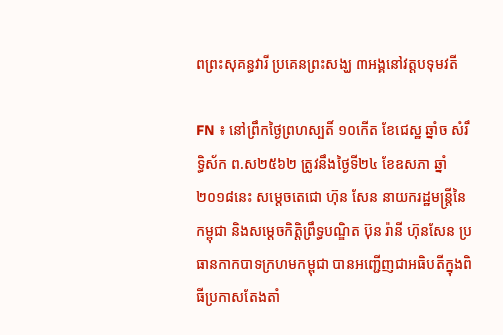ពព្រះសុគន្ធវារី ប្រគេនព្រះសង្ឃ ៣អង្គនៅវត្តបទុមវតី

FN ៖ នៅព្រឹកថ្ងៃព្រហស្បតិ៍ ១០កើត ខែជេស្ឋ ឆ្នាំច សំរឹទ្ធិស័ក ព.ស២៥៦២ ត្រូវនឹងថ្ងៃទី២៤ ខែឧសភា ឆ្នាំ២០១៨នេះ សម្តេចតេជោ ហ៊ុន សែន នាយករដ្ឋមន្ត្រីនៃកម្ពុជា និងសម្តេចកិត្តិព្រឹទ្ធបណ្ឌិត ប៊ុន រ៉ានី ហ៊ុនសែន ប្រធានកាកបាទក្រហមកម្ពុជា បានអញ្ជើញជាអធិបតីក្នុងពិធីប្រកាសតែងតាំ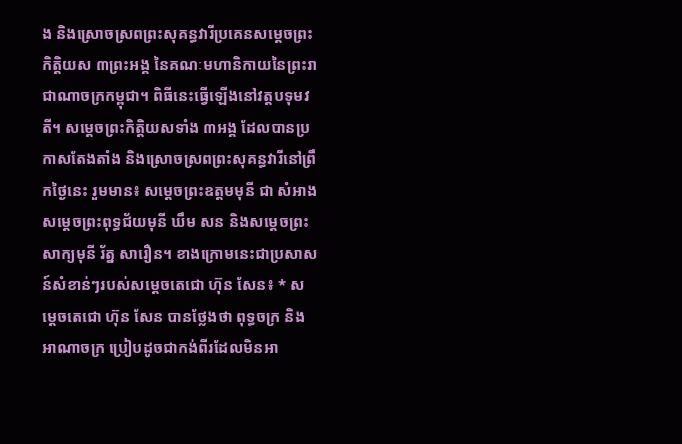ង និងស្រោចស្រពព្រះសុគន្ធវារីប្រគេនសម្តេចព្រះកិត្តិយស ៣ព្រះអង្គ នៃគណៈមហានិកាយនៃព្រះរាជាណាចក្រកម្ពុជា។ ពិធីនេះធ្វើឡើងនៅវត្តបទុមវតី។ សម្តេចព្រះកិត្តិយសទាំង ៣អង្គ ដែលបានប្រកាសតែងតាំង និងស្រោចស្រពព្រះសុគន្ធវារីនៅព្រឹកថ្ងៃនេះ រួមមាន៖ សម្តេចព្រះឧត្តមមុនី ជា សំអាង សម្តេចព្រះពុទ្ធជ័យមុនី ឃឹម សន និងសម្តេចព្រះសាក្យមុនី រ័ត្ន សារឿន។ ខាងក្រោមនេះជាប្រសាសន៍សំខាន់ៗរបស់សម្តេចតេជោ ហ៊ុន សែន៖ * សម្តេចតេជោ ហ៊ុន សែន បានថ្លែងថា ពុទ្ធចក្រ និងអាណាចក្រ ប្រៀបដូចជាកង់ពីរដែលមិនអា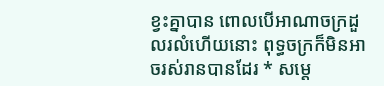ខ្វះគ្នាបាន ពោលបើអាណាចក្រដួលរលំហើយនោះ ពុទ្ធចក្រក៏មិនអាចរស់រានបានដែរ * សម្តេ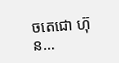ចតេជោ ហ៊ុន…